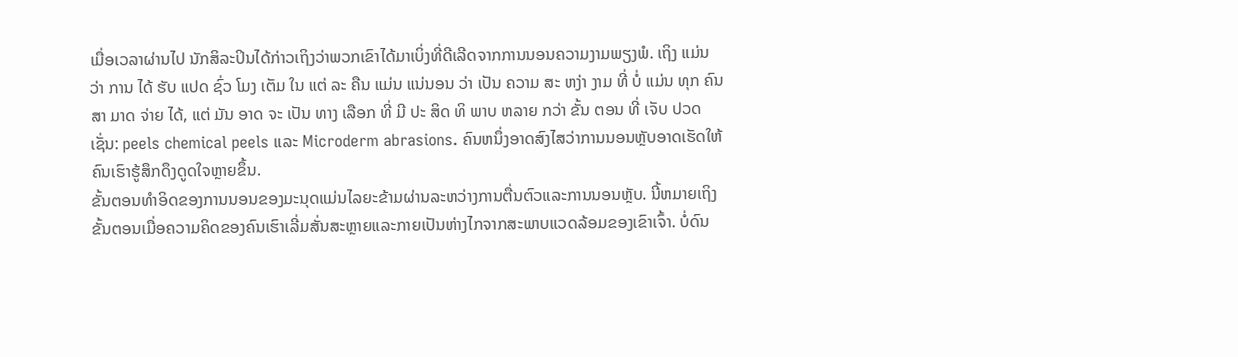ເມື່ອເວລາຜ່ານໄປ ນັກສິລະປິນໄດ້ກ່າວເຖິງວ່າພວກເຂົາໄດ້ມາເບິ່ງທີ່ດີເລີດຈາກການນອນຄວາມງາມພຽງພໍ. ເຖິງ ແມ່ນ ວ່າ ການ ໄດ້ ຮັບ ແປດ ຊົ່ວ ໂມງ ເຕັມ ໃນ ແຕ່ ລະ ຄືນ ແມ່ນ ແນ່ນອນ ວ່າ ເປັນ ຄວາມ ສະ ຫງ່າ ງາມ ທີ່ ບໍ່ ແມ່ນ ທຸກ ຄົນ ສາ ມາດ ຈ່າຍ ໄດ້, ແຕ່ ມັນ ອາດ ຈະ ເປັນ ທາງ ເລືອກ ທີ່ ມີ ປະ ສິດ ທິ ພາບ ຫລາຍ ກວ່າ ຂັ້ນ ຕອນ ທີ່ ເຈັບ ປວດ ເຊັ່ນ: peels chemical peels ແລະ Microderm abrasions. ຄົນຫນຶ່ງອາດສົງໄສວ່າການນອນຫຼັບອາດເຮັດໃຫ້ຄົນເຮົາຮູ້ສຶກດຶງດູດໃຈຫຼາຍຂຶ້ນ.
ຂັ້ນຕອນທໍາອິດຂອງການນອນຂອງມະນຸດແມ່ນໄລຍະຂ້າມຜ່ານລະຫວ່າງການຕື່ນຕົວແລະການນອນຫຼັບ. ນີ້ຫມາຍເຖິງຂັ້ນຕອນເມື່ອຄວາມຄິດຂອງຄົນເຮົາເລີ່ມສັ່ນສະຫຼາຍແລະກາຍເປັນຫ່າງໄກຈາກສະພາບແວດລ້ອມຂອງເຂົາເຈົ້າ. ບໍ່ດົນ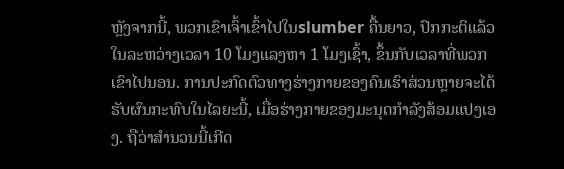ຫຼັງຈາກນີ້, ພວກເຂົາເຈົ້າເຂົ້າໄປໃນslumber ຄື້ນຍາວ, ປົກກະຕິແລ້ວໃນລະຫວ່າງເວລາ 10 ໂມງແລງຫາ 1 ໂມງເຊົ້າ, ຂຶ້ນກັບເວລາທີ່ພວກເຂົາໄປນອນ. ການປະກົດຕົວທາງຮ່າງກາຍຂອງຄົນເຮົາສ່ວນຫຼາຍຈະໄດ້ຮັບຜົນກະທົບໃນໄລຍະນີ້, ເມື່ອຮ່າງກາຍຂອງມະນຸດກໍາລັງສ້ອມແປງເອງ. ຖືວ່າສໍານວນນີ້ເກີດ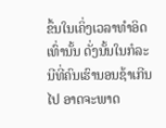ຂຶ້ນໃນເຄິ່ງເວລາທໍາອິດເທົ່ານັ້ນ ດັ່ງນັ້ນໃນກໍລະນີທີ່ຄົນເຮົານອນຊ້າເກີນໄປ ອາດຈະພາດ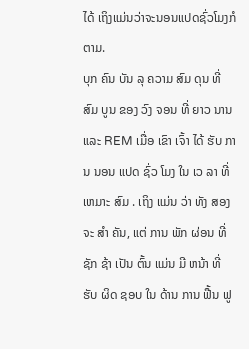ໄດ້ ເຖິງແມ່ນວ່າຈະນອນແປດຊົ່ວໂມງກໍຕາມ.
ບຸກ ຄົນ ບັນ ລຸ ຄວາມ ສົມ ດຸນ ທີ່ ສົມ ບູນ ຂອງ ວົງ ຈອນ ທີ່ ຍາວ ນານ ແລະ REM ເມື່ອ ເຂົາ ເຈົ້າ ໄດ້ ຮັບ ການ ນອນ ແປດ ຊົ່ວ ໂມງ ໃນ ເວ ລາ ທີ່ ເຫມາະ ສົມ . ເຖິງ ແມ່ນ ວ່າ ທັງ ສອງ ຈະ ສໍາ ຄັນ, ແຕ່ ການ ພັກ ຜ່ອນ ທີ່ ຊັກ ຊ້າ ເປັນ ຕົ້ນ ແມ່ນ ມີ ຫນ້າ ທີ່ ຮັບ ຜິດ ຊອບ ໃນ ດ້ານ ການ ຟື້ນ ຟູ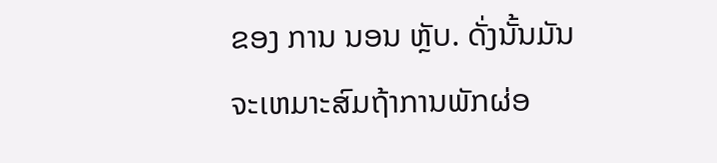ຂອງ ການ ນອນ ຫຼັບ. ດັ່ງນັ້ນມັນຈະເຫມາະສົມຖ້າການພັກຜ່ອ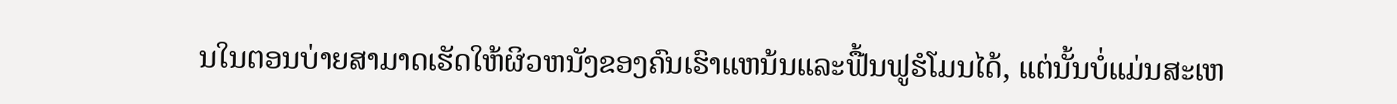ນໃນຕອນບ່າຍສາມາດເຮັດໃຫ້ຜິວຫນັງຂອງຄົນເຮົາແຫນ້ນແລະຟື້ນຟູຮໍໂມນໄດ້, ແຕ່ນັ້ນບໍ່ແມ່ນສະເຫ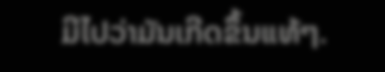ມີໄປວ່າມັນເກີດຂຶ້ນແທ້ໆ.